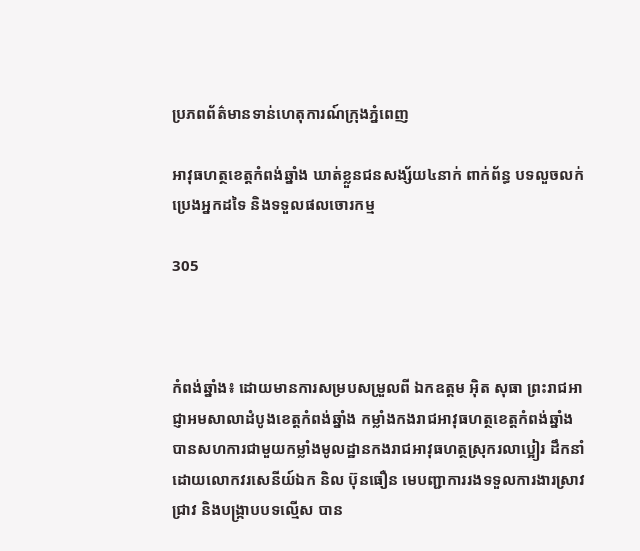ប្រភពព័ត៌មានទាន់ហេតុការណ៍ក្រុងភ្នំពេញ

អាវុធហត្ថខេត្តកំពង់ឆ្នាំង ឃាត់ខ្លួនជនសង្ស័យ៤នាក់ ពាក់ព័ន្ធ បទលួចលក់ប្រេងអ្នកដទៃ និងទទួលផលចោរកម្ម

305



កំពង់ឆ្នាំង៖ ដោយមានការសម្របសម្រួលពី ឯកឧត្តម អ៊ិត សុធា ព្រះរាជអាជ្ញាអមសាលាដំបូងខេត្តកំពង់ឆ្នាំង កម្លាំងកងរាជអាវុធហត្ថខេត្តកំពង់ឆ្នាំង បានសហការជាមួយកម្លាំងមូលដ្ឋានកងរាជអាវុធហត្ថស្រុករលាប្អៀរ ដឹកនាំដោយលោកវរសេនីយ៍ឯក និល ប៊ុនធឿន មេបញ្ជាការរងទទួលការងារស្រាវជ្រាវ និងបង្ក្រាបបទល្មើស បាន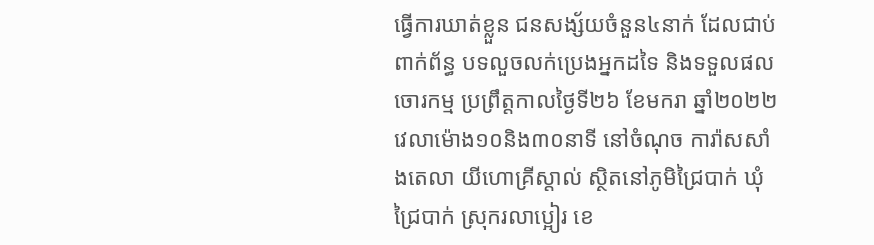ធ្វើការឃាត់ខ្លួន ជនសង្ស័យចំនួន៤នាក់ ដែលជាប់ពាក់ព័ន្ធ បទលួចលក់ប្រេងអ្នកដទៃ និងទទួលផលចោរកម្ម ប្រព្រឹត្តកាលថ្ងៃទី២៦ ខែមករា ឆ្នាំ២០២២ វេលាម៉ោង១០និង៣០នាទី នៅចំណុច ការ៉ាសសាំងតេលា យីហោគ្រីស្តាល់ ស្ថិតនៅភូមិជ្រៃបាក់ ឃុំជ្រៃបាក់ ស្រុករលាប្អៀរ ខេ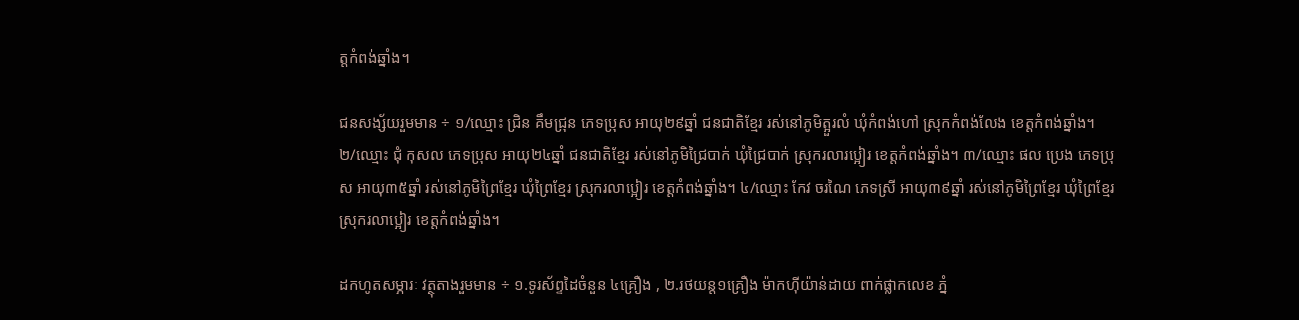ត្តកំពង់ឆ្នាំង។

ជនសង្ស័យរួមមាន ÷ ១/ឈ្មោះ ជ្រិន គឹមជ្រុន ភេទប្រុស អាយុ២៩ឆ្នាំ ជនជាតិខ្មែរ រស់នៅភូមិត្អួរលំ ឃុំកំពង់ហៅ ស្រុកកំពង់លែង ខេត្តកំពង់ឆ្នាំង។
២/ឈ្មោះ ជុំ កុសល ភេទប្រុស អាយុ២៤ឆ្នាំ ជនជាតិខ្មែរ រស់នៅភូមិជ្រៃបាក់ ឃុំជ្រៃបាក់ ស្រុករលារប្អៀរ ខេត្តកំពង់ឆ្នាំង។ ៣/ឈ្មោះ ផល ប្រេង ភេទប្រុស អាយុ៣៥ឆ្នាំ រស់នៅភូមិព្រៃខ្មែរ ឃុំព្រៃខ្មែរ ស្រុករលាប្អៀរ ខេត្តកំពង់ឆ្នាំង។ ៤/ឈ្មោះ កែវ ចរណៃ ភេទស្រី អាយុ៣៩ឆ្នាំ រស់នៅភូមិព្រៃខ្មែរ ឃុំព្រៃខ្មែរ ស្រុករលាប្អៀរ ខេត្តកំពង់ឆ្នាំង។

ដកហូតសម្ភារៈ វត្ថុតាងរួមមាន ÷ ១.ទូរស័ព្ទដៃចំនួន ៤គ្រឿង , ២.រថយន្ត១គ្រឿង ម៉ាកហ៊ីយ៉ាន់ដាយ ពាក់ផ្លាកលេខ ភ្នំ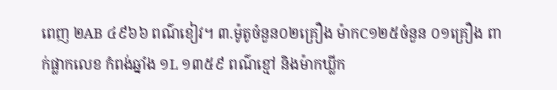ពេញ ២AB ៤៩៦៦ ពណ៌ខៀវ។ ៣.ម៉ូតូចំនួន០២គ្រឿង ម៉ាកC១២៥ចំនួន ០១គ្រឿង ពាក់ផ្លាកលេខ កំពង់ឆ្នាំង ១L ១៣៥៩ ពណ៌ខ្មៅ និងម៉ាកឃ្លីក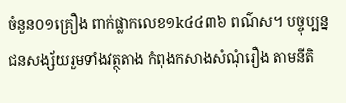ចំនួន០១គ្រឿង ពាក់ផ្លាកលេខ១k៤៤៣៦ ពណ៌ស។ បច្ចុប្បន្ន ជនសង្ស័យរួមទាំងវត្ថុតាង កំពុងកសាងសំណុំរឿង តាមនីតិ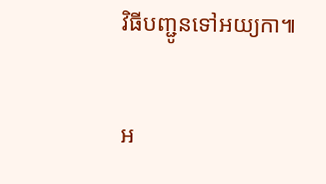វិធីបញ្ជូនទៅអយ្យកា៕

អ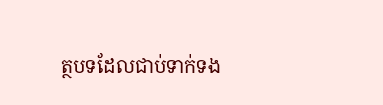ត្ថបទដែលជាប់ទាក់ទង